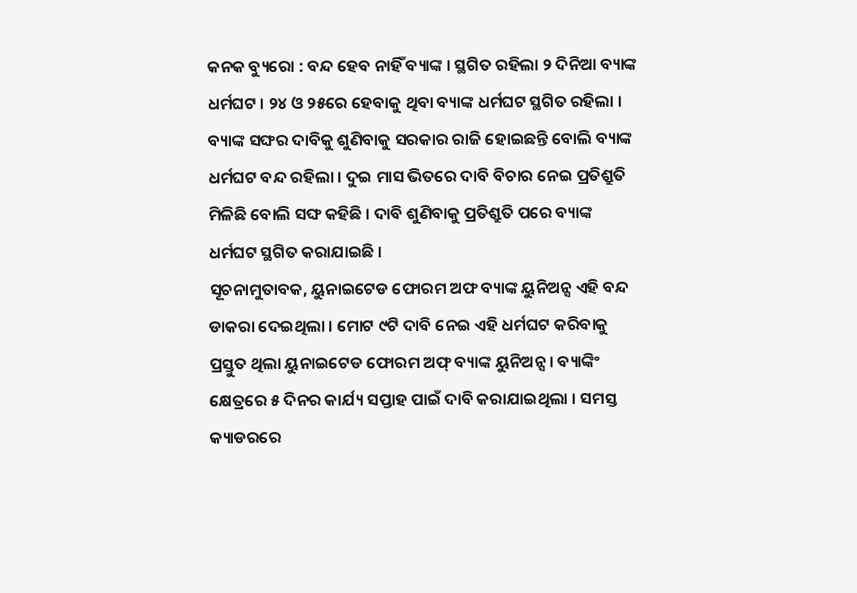କନକ ବ୍ୟୁରୋ : ବନ୍ଦ ହେବ ନାହିଁ ବ୍ୟାଙ୍କ । ସ୍ଥଗିତ ରହିଲା ୨ ଦିନିଆ ବ୍ୟାଙ୍କ ଧର୍ମଘଟ । ୨୪ ଓ ୨୫ରେ ହେବାକୁ ଥିବା ବ୍ୟାଙ୍କ ଧର୍ମଘଟ ସ୍ଥଗିତ ରହିଲା । ବ୍ୟାଙ୍କ ସଙ୍ଘର ଦାବିକୁ ଶୁଣିବାକୁ ସରକାର ରାଜି ହୋଇଛନ୍ତି ବୋଲି ବ୍ୟାଙ୍କ ଧର୍ମଘଟ ବନ୍ଦ ରହିଲା । ଦୁଇ ମାସ ଭିତରେ ଦାବି ବିଚାର ନେଇ ପ୍ରତିଶ୍ରୁତି ମିଳିଛି ବୋଲି ସଙ୍ଘ କହିଛି । ଦାବି ଶୁଣିବାକୁ ପ୍ରତିଶ୍ରୁତି ପରେ ବ୍ୟାଙ୍କ ଧର୍ମଘଟ ସ୍ଥଗିତ କରାଯାଇଛି ।
ସୂଚନାମୁତାବକ, ୟୁନାଇଟେଡ ଫୋରମ ଅଫ ବ୍ୟାଙ୍କ ୟୁନିଅନ୍ସ ଏହି ବନ୍ଦ ଡାକରା ଦେଇଥିଲା । ମୋଟ ୯ଟି ଦାବି ନେଇ ଏହି ଧର୍ମଘଟ କରିବାକୁ ପ୍ରସ୍ତୁତ ଥିଲା ୟୁନାଇଟେଡ ଫୋରମ ଅଫ୍ ବ୍ୟାଙ୍କ ୟୁନିଅନ୍ସ । ବ୍ୟାଙ୍କିଂ କ୍ଷେତ୍ରରେ ୫ ଦିନର କାର୍ଯ୍ୟ ସପ୍ତାହ ପାଇଁ ଦାବି କରାଯାଇଥିଲା । ସମସ୍ତ କ୍ୟାଡରରେ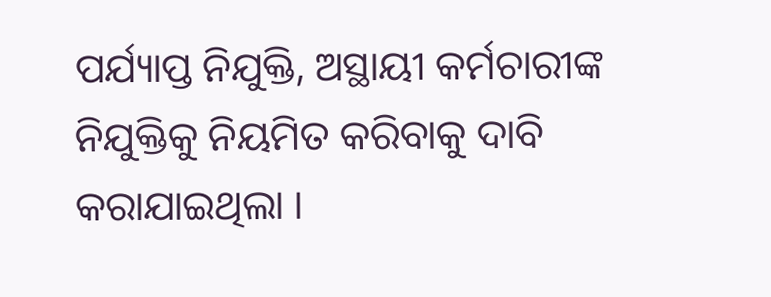ପର୍ଯ୍ୟାପ୍ତ ନିଯୁକ୍ତି, ଅସ୍ଥାୟୀ କର୍ମଚାରୀଙ୍କ ନିଯୁକ୍ତିକୁ ନିୟମିତ କରିବାକୁ ଦାବି କରାଯାଇଥିଲା ।